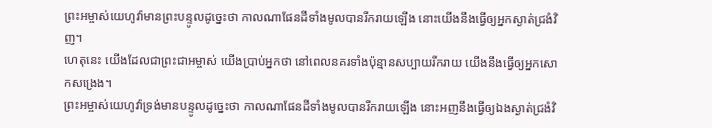ព្រះអម្ចាស់យេហូវ៉ាមានព្រះបន្ទូលដូច្នេះថា កាលណាផែនដីទាំងមូលបានរីករាយឡើង នោះយើងនឹងធ្វើឲ្យអ្នកស្ងាត់ជ្រងំវិញ។
ហេតុនេះ យើងដែលជាព្រះជាអម្ចាស់ យើងប្រាប់អ្នកថា នៅពេលនគរទាំងប៉ុន្មានសប្បាយរីករាយ យើងនឹងធ្វើឲ្យអ្នកសោកសង្រេង។
ព្រះអម្ចាស់យេហូវ៉ាទ្រង់មានបន្ទូលដូច្នេះថា កាលណាផែនដីទាំងមូលបានរីករាយឡើង នោះអញនឹងធ្វើឲ្យឯងស្ងាត់ជ្រងំវិ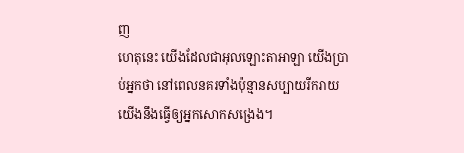ញ
ហេតុនេះ យើងដែលជាអុលឡោះតាអាឡា យើងប្រាប់អ្នកថា នៅពេលនគរទាំងប៉ុន្មានសប្បាយរីករាយ យើងនឹងធ្វើឲ្យអ្នកសោកសង្រេង។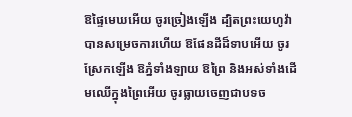ឱផ្ទៃមេឃអើយ ចូរច្រៀងឡើង ដ្បិតព្រះយេហូវ៉ាបានសម្រេចការហើយ ឱផែនដីដ៏ទាបអើយ ចូរស្រែកឡើង ឱភ្នំទាំងឡាយ ឱព្រៃ និងអស់ទាំងដើមឈើក្នុងព្រៃអើយ ចូរធ្លាយចេញជាបទច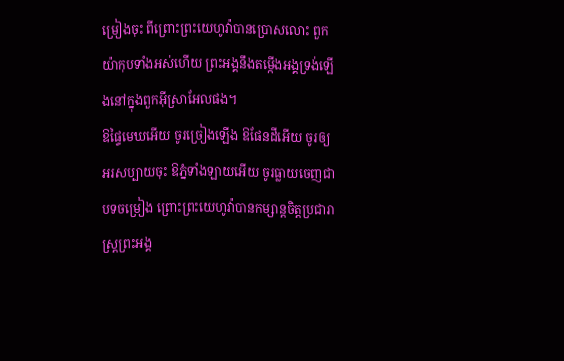ម្រៀងចុះ ពីព្រោះព្រះយេហូវ៉ាបានប្រោសលោះ ពួកយ៉ាកុបទាំងអស់ហើយ ព្រះអង្គនឹងតម្កើងអង្គទ្រង់ឡើងនៅក្នុងពួកអ៊ីស្រាអែលផង។
ឱផ្ទៃមេឃអើយ ចូរច្រៀងឡើង ឱផែនដីអើយ ចូរឲ្យអរសប្បាយចុះ ឱភ្នំទាំងឡាយអើយ ចូរធ្លាយចេញជាបទចម្រៀង ព្រោះព្រះយេហូវ៉ាបានកម្សាន្តចិត្តប្រជារាស្ត្រព្រះអង្គ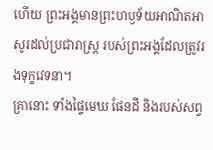ហើយ ព្រះអង្គមានព្រះហឫទ័យអាណិតអាសូរដល់ប្រជារាស្ត្រ របស់ព្រះអង្គដែលត្រូវរងទុក្ខវេទនា។
គ្រានោះ ទាំងផ្ទៃមេឃ ផែនដី និងរបស់សព្វ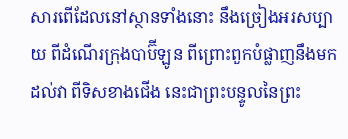សារពើដែលនៅស្ថានទាំងនោះ នឹងច្រៀងអរសប្បាយ ពីដំណើរក្រុងបាប៊ីឡូន ពីព្រោះពួកបំផ្លាញនឹងមកដល់វា ពីទិសខាងជើង នេះជាព្រះបន្ទូលនៃព្រះ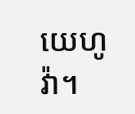យេហូវ៉ា។